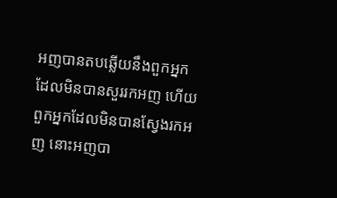អញបានតបឆ្លើយនឹងពួកអ្នក ដែលមិនបានសួររកអញ ហើយពួកអ្នកដែលមិនបានស្វែងរកអញ នោះអញបា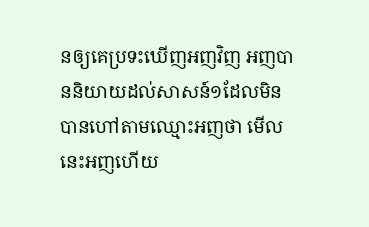នឲ្យគេប្រទះឃើញអញវិញ អញបាននិយាយដល់សាសន៍១ដែលមិនបានហៅតាមឈ្មោះអញថា មើល នេះអញហើយ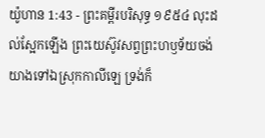យ៉ូហាន 1:43 - ព្រះគម្ពីរបរិសុទ្ធ ១៩៥៤ លុះដល់ស្អែកឡើង ព្រះយេស៊ូវសព្វព្រះហឫទ័យចង់យាងទៅឯស្រុកកាលីឡេ ទ្រង់ក៏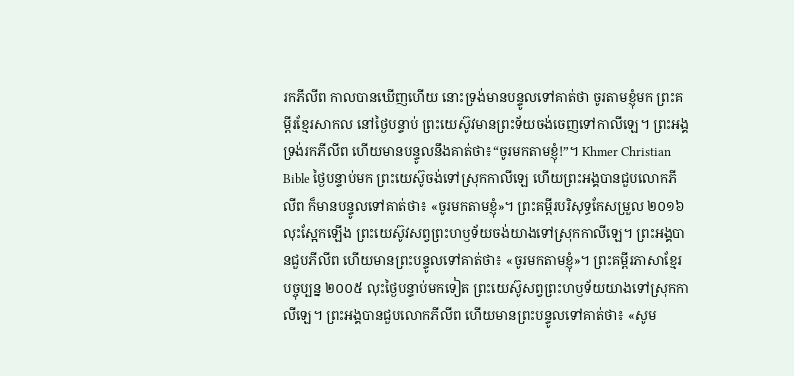រកភីលីព កាលបានឃើញហើយ នោះទ្រង់មានបន្ទូលទៅគាត់ថា ចូរតាមខ្ញុំមក ព្រះគម្ពីរខ្មែរសាកល នៅថ្ងៃបន្ទាប់ ព្រះយេស៊ូវមានព្រះទ័យចង់ចេញទៅកាលីឡេ។ ព្រះអង្គទ្រង់រកភីលីព ហើយមានបន្ទូលនឹងគាត់ថា៖“ចូរមកតាមខ្ញុំ!”។ Khmer Christian Bible ថ្ងៃបន្ទាប់មក ព្រះយេស៊ូចង់ទៅស្រុកកាលីឡេ ហើយព្រះអង្គបានជួបលោកភីលីព ក៏មានបន្ទូលទៅគាត់ថា៖ «ចូរមកតាមខ្ញុំ»។ ព្រះគម្ពីរបរិសុទ្ធកែសម្រួល ២០១៦ លុះស្អែកឡើង ព្រះយេស៊ូវសព្វព្រះហឫទ័យចង់យាងទៅស្រុកកាលីឡេ។ ព្រះអង្គបានជួបភីលីព ហើយមានព្រះបន្ទូលទៅគាត់ថា៖ «ចូរមកតាមខ្ញុំ»។ ព្រះគម្ពីរភាសាខ្មែរបច្ចុប្បន្ន ២០០៥ លុះថ្ងៃបន្ទាប់មកទៀត ព្រះយេស៊ូសព្វព្រះហឫទ័យយាងទៅស្រុកកាលីឡេ។ ព្រះអង្គបានជួបលោកភីលីព ហើយមានព្រះបន្ទូលទៅគាត់ថា៖ «សូម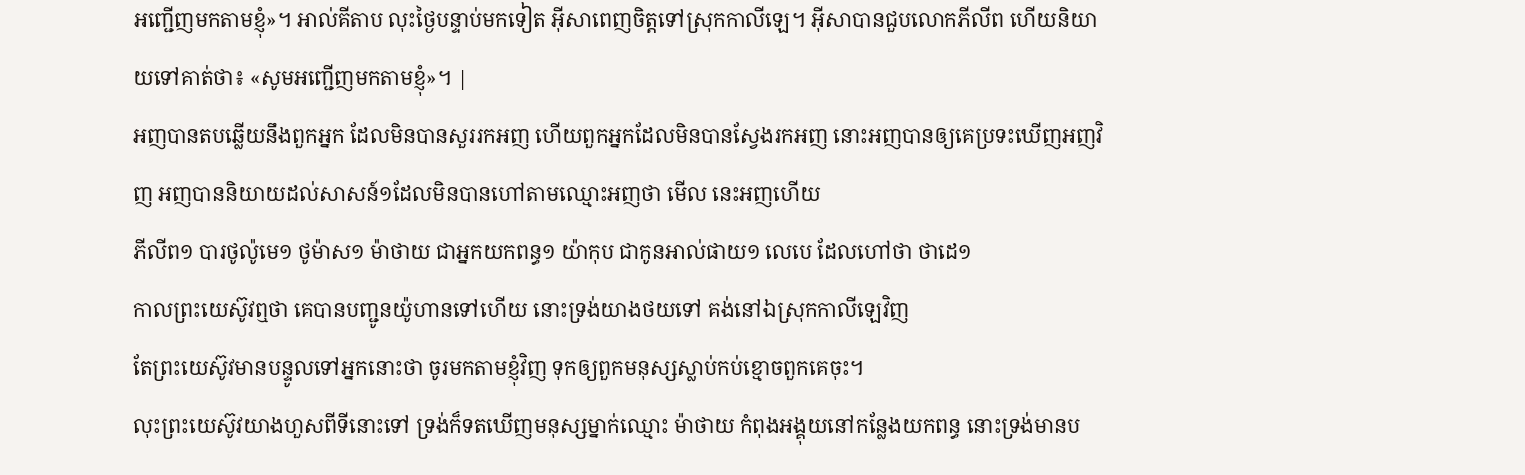អញ្ជើញមកតាមខ្ញុំ»។ អាល់គីតាប លុះថ្ងៃបន្ទាប់មកទៀត អ៊ីសាពេញចិត្តទៅស្រុកកាលីឡេ។ អ៊ីសាបានជួបលោកភីលីព ហើយនិយាយទៅគាត់ថា៖ «សូមអញ្ជើញមកតាមខ្ញុំ»។ |
អញបានតបឆ្លើយនឹងពួកអ្នក ដែលមិនបានសួររកអញ ហើយពួកអ្នកដែលមិនបានស្វែងរកអញ នោះអញបានឲ្យគេប្រទះឃើញអញវិញ អញបាននិយាយដល់សាសន៍១ដែលមិនបានហៅតាមឈ្មោះអញថា មើល នេះអញហើយ
ភីលីព១ បារថូល៉ូមេ១ ថូម៉ាស១ ម៉ាថាយ ជាអ្នកយកពន្ធ១ យ៉ាកុប ជាកូនអាល់ផាយ១ លេបេ ដែលហៅថា ថាដេ១
កាលព្រះយេស៊ូវឮថា គេបានបញ្ជូនយ៉ូហានទៅហើយ នោះទ្រង់យាងថយទៅ គង់នៅឯស្រុកកាលីឡេវិញ
តែព្រះយេស៊ូវមានបន្ទូលទៅអ្នកនោះថា ចូរមកតាមខ្ញុំវិញ ទុកឲ្យពួកមនុស្សស្លាប់កប់ខ្មោចពួកគេចុះ។
លុះព្រះយេស៊ូវយាងហួសពីទីនោះទៅ ទ្រង់ក៏ទតឃើញមនុស្សម្នាក់ឈ្មោះ ម៉ាថាយ កំពុងអង្គុយនៅកន្លែងយកពន្ធ នោះទ្រង់មានប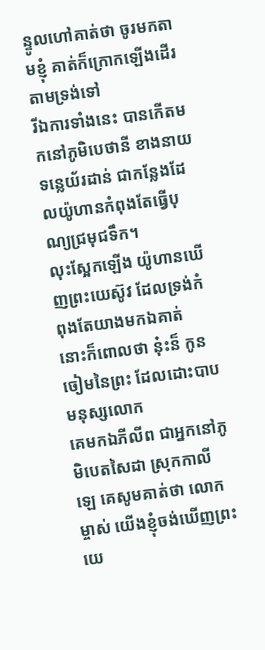ន្ទូលហៅគាត់ថា ចូរមកតាមខ្ញុំ គាត់ក៏ក្រោកឡើងដើរតាមទ្រង់ទៅ
រីឯការទាំងនេះ បានកើតមកនៅភូមិបេថានី ខាងនាយទន្លេយ័រដាន់ ជាកន្លែងដែលយ៉ូហានកំពុងតែធ្វើបុណ្យជ្រមុជទឹក។
លុះស្អែកឡើង យ៉ូហានឃើញព្រះយេស៊ូវ ដែលទ្រង់កំពុងតែយាងមកឯគាត់ នោះក៏ពោលថា នុ៎ះន៏ កូនចៀមនៃព្រះ ដែលដោះបាបមនុស្សលោក
គេមកឯភីលីព ជាអ្នកនៅភូមិបេតសៃដា ស្រុកកាលីឡេ គេសូមគាត់ថា លោកម្ចាស់ យើងខ្ញុំចង់ឃើញព្រះយេ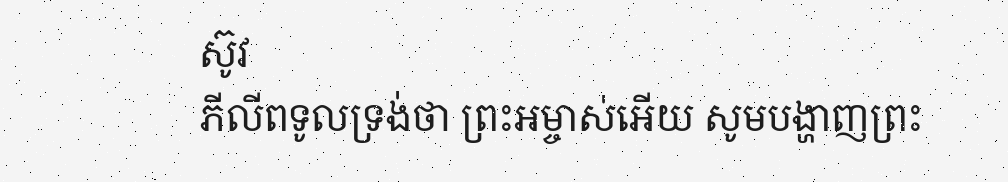ស៊ូវ
ភីលីពទូលទ្រង់ថា ព្រះអម្ចាស់អើយ សូមបង្ហាញព្រះ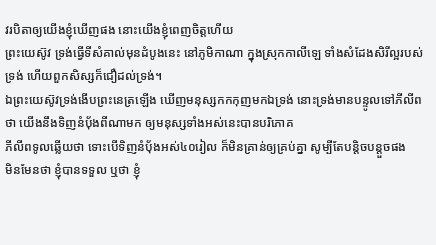វរបិតាឲ្យយើងខ្ញុំឃើញផង នោះយើងខ្ញុំពេញចិត្តហើយ
ព្រះយេស៊ូវ ទ្រង់ធ្វើទីសំគាល់មុនដំបូងនេះ នៅភូមិកាណា ក្នុងស្រុកកាលីឡេ ទាំងសំដែងសិរីល្អរបស់ទ្រង់ ហើយពួកសិស្សក៏ជឿដល់ទ្រង់។
ឯព្រះយេស៊ូវទ្រង់ងើបព្រះនេត្រឡើង ឃើញមនុស្សកកកុញមកឯទ្រង់ នោះទ្រង់មានបន្ទូលទៅភីលីពថា យើងនឹងទិញនំបុ័ងពីណាមក ឲ្យមនុស្សទាំងអស់នេះបានបរិភោគ
ភីលីពទូលឆ្លើយថា ទោះបើទិញនំបុ័ងអស់៤០រៀល ក៏មិនគ្រាន់ឲ្យគ្រប់គ្នា សូម្បីតែបន្តិចបន្តួចផង
មិនមែនថា ខ្ញុំបានទទួល ឬថា ខ្ញុំ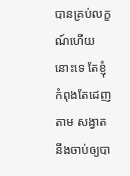បានគ្រប់លក្ខណ៍ហើយនោះទេ តែខ្ញុំកំពុងតែដេញតាម សង្វាតនឹងចាប់ឲ្យបា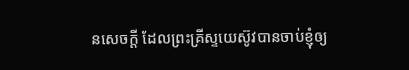នសេចក្ដី ដែលព្រះគ្រីស្ទយេស៊ូវបានចាប់ខ្ញុំឲ្យ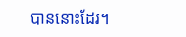បាននោះដែរ។